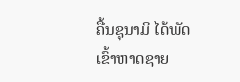ຄື້ນຊຸນາມິ ໄດ້ພັດເຂົ້າຫາດຊາຍ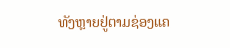ທັງຫຼາຍຢູ່ຕາມຊ່ອງແຄ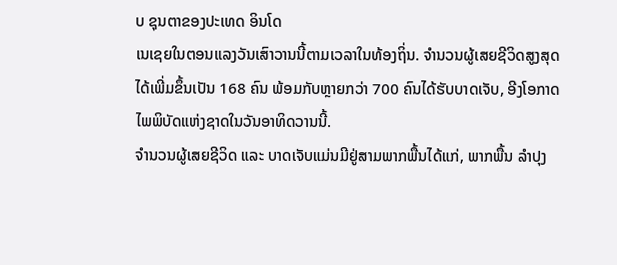ບ ຊຸນຕາຂອງປະເທດ ອິນໂດ
ເນເຊຍໃນຕອນແລງວັນເສົາວານນີ້ຕາມເວລາໃນທ້ອງຖິ່ນ. ຈຳນວນຜູ້ເສຍຊີວິດສູງສຸດ
ໄດ້ເພີ່ມຂຶ້ນເປັນ 168 ຄົນ ພ້ອມກັບຫຼາຍກວ່າ 700 ຄົນໄດ້ຮັບບາດເຈັບ, ອີງໂອກາດ
ໄພພິບັດແຫ່ງຊາດໃນວັນອາທິດວານນີ້.
ຈຳນວນຜູ້ເສຍຊີວິດ ແລະ ບາດເຈັບແມ່ນມີຢູ່ສາມພາກພື້ນໄດ້ແກ່, ພາກພື້ນ ລຳປຸງ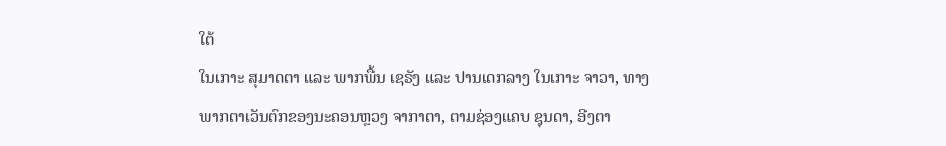ໃຕ້
ໃນເກາະ ສຸມາດຕາ ແລະ ພາກພື້ນ ເຊຣັງ ແລະ ປານເດກລາງ ໃນເກາະ ຈາວາ, ທາງ
ພາກຕາເວັນຕົກຂອງນະຄອນຫຼວງ ຈາກາຕາ, ຕາມຊ່ອງແຄບ ຊຸນດາ, ອີງຕາ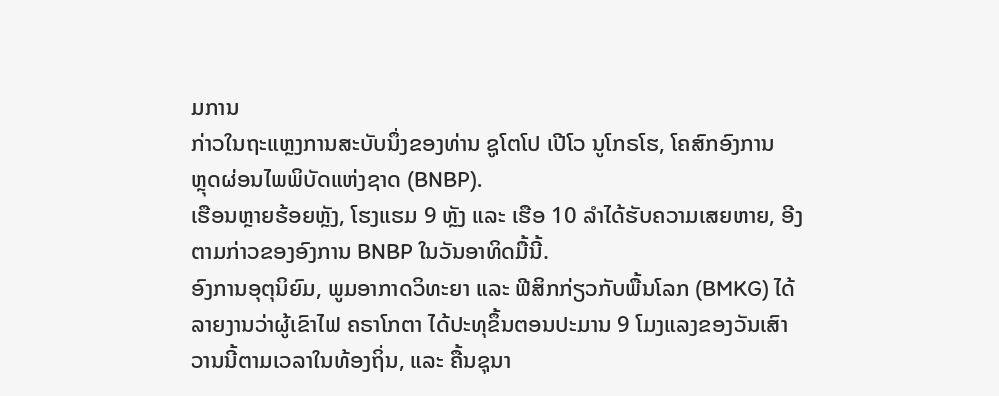ມການ
ກ່າວໃນຖະແຫຼງການສະບັບນຶ່ງຂອງທ່ານ ຊູໂຕໂປ ເປີໂວ ນູໂກຣໂຮ, ໂຄສົກອົງການ
ຫຼຸດຜ່ອນໄພພິບັດແຫ່ງຊາດ (BNBP).
ເຮືອນຫຼາຍຮ້ອຍຫຼັງ, ໂຮງແຮມ 9 ຫຼັງ ແລະ ເຮືອ 10 ລຳໄດ້ຮັບຄວາມເສຍຫາຍ, ອີງ
ຕາມກ່າວຂອງອົງການ BNBP ໃນວັນອາທິດມື້ນີ້.
ອົງການອຸຕຸນິຍົມ, ພູມອາກາດວິທະຍາ ແລະ ຟີສິກກ່ຽວກັບພື້ນໂລກ (BMKG) ໄດ້
ລາຍງານວ່າຜູ້ເຂົາໄຟ ຄຣາໂກຕາ ໄດ້ປະທຸຂຶ້ນຕອນປະມານ 9 ໂມງແລງຂອງວັນເສົາ
ວານນີ້ຕາມເວລາໃນທ້ອງຖິ່ນ, ແລະ ຄື້ນຊຸນາ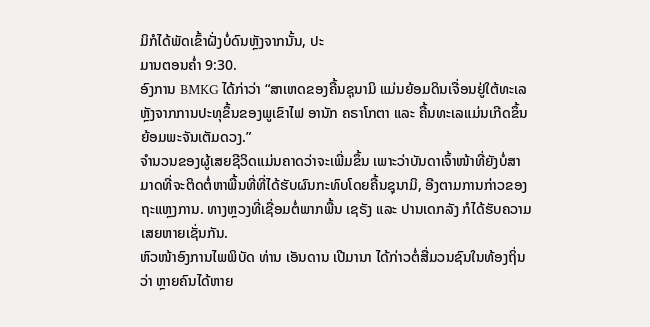ມິກໍໄດ້ພັດເຂົ້າຝັ່ງບໍ່ດົນຫຼັງຈາກນັ້ນ, ປະ
ມານຕອນຄ່ຳ 9:30.
ອົງການ BMKG ໄດ້ກ່າວ່າ “ສາເຫດຂອງຄື້ນຊຸນາມິ ແມ່ນຍ້ອມດິນເຈື່ອນຢູ່ໃຕ້ທະເລ
ຫຼັງຈາກການປະທຸຂຶ້ນຂອງພູເຂົາໄຟ ອານັກ ຄຣາໂກຕາ ແລະ ຄື້ນທະເລແມ່ນເກີດຂຶ້ນ
ຍ້ອມພະຈັນເຕັມດວງ.”
ຈຳນວນຂອງຜູ້ເສຍຊີວິດແມ່ນຄາດວ່າຈະເພີ່ມຂຶ້ນ ເພາະວ່າບັນດາເຈົ້າໜ້າທີ່ຍັງບໍ່ສາ
ມາດທີ່ຈະຕິດຕໍ່ຫາພື້ນທີ່ທີ່ໄດ້ຮັບຜົນກະທົບໂດຍຄື້ນຊຸນາມິ, ອີງຕາມການກ່າວຂອງ
ຖະແຫຼງການ. ທາງຫຼວງທີ່ເຊື່ອມຕໍ່ພາກພື້ນ ເຊຣັງ ແລະ ປານເດກລັງ ກໍໄດ້ຮັບຄວາມ
ເສຍຫາຍເຊັ່ນກັນ.
ຫົວໜ້າອົງການໄພພິບັດ ທ່ານ ເອັນດານ ເປີມານາ ໄດ້ກ່າວຕໍ່ສື່ມວນຊົນໃນທ້ອງຖິ່ນ
ວ່າ ຫຼາຍຄົນໄດ້ຫາຍ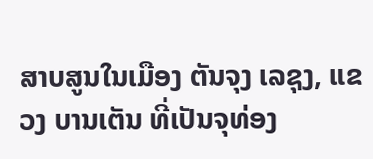ສາບສູນໃນເມືອງ ຕັນຈຸງ ເລຊຸງ, ແຂວງ ບານເຕັນ ທີ່ເປັນຈຸທ່ອງ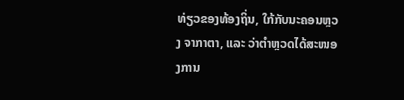ທ່ຽວຂອງທ້ອງຖິ່ນ, ໃກ້ກັບນະຄອນຫຼວງ ຈາກາຕາ, ແລະ ວ່າຕຳຫຼວດໄດ້ສະໜອງການ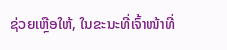ຊ່ວຍເຫຼືອໃຫ້, ໃນຂະນະທີ່ເຈົ້າໜ້າທີ່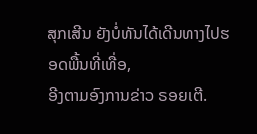ສຸກເສີນ ຍັງບໍ່ທັນໄດ້ເດີນທາງໄປຮອດພື້ນທີ່ເທື່ອ,
ອີງຕາມອົງການຂ່າວ ຣອຍເຕີ.